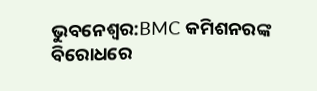ଭୁବନେଶ୍ବର:BMC କମିଶନରଙ୍କ ବିରୋଧରେ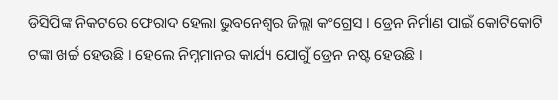ଡିସିପିଙ୍କ ନିକଟରେ ଫେରାଦ ହେଲା ଭୁବନେଶ୍ୱର ଜିଲ୍ଲା କଂଗ୍ରେସ । ଡ୍ରେନ ନିର୍ମାଣ ପାଇଁ କୋଟିକୋଟି ଟଙ୍କା ଖର୍ଚ୍ଚ ହେଉଛି । ହେଲେ ନିମ୍ନମାନର କାର୍ଯ୍ୟ ଯୋଗୁଁ ଡ୍ରେନ ନଷ୍ଟ ହେଉଛି ।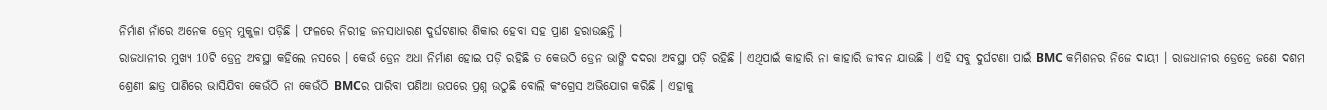ନିର୍ମାଣ ନାଁରେ ଅନେକ ଡ୍ରେନ୍ ମୁକୁଳା ପଡ଼ିଛି । ଫଳରେ ନିରୀହ ଜନସାଧାରଣ ଦୁର୍ଘଟଣାର ଶିକାର ହେବା ସହ ପ୍ରାଣ ହରାଉଛନ୍ତି ।
ରାଜଧାନୀର ମୁଖ୍ୟ 10ଟି ଡ୍ରେନ୍ର ଅବସ୍ଥା କହିଲେ ନସରେ । କେଉଁ ଡ୍ରେନ ଅଧା ନିର୍ମାଣ ହୋଇ ପଡ଼ି ରହିଛି ତ କେଉଠି ଡ୍ରେନ ଭାଙ୍ଗି ଦଦରା ଅବସ୍ଥା ପଡ଼ି ରହିଛି । ଏଥିପାଇଁ କାହାରି ନା କାହାରି ଜୀବନ ଯାଉଛି । ଏହି ସବୁ ଦୁର୍ଘଟଣା ପାଇଁ BMC କମିଶନର ନିଜେ ଦାୟୀ । ରାଜଧାନୀର ଡ୍ରେନ୍ରେ ଜଣେ ଦଶମ ଶ୍ରେଣୀ ଛାତ୍ର ପାଣିରେ ଭାସିଯିବା କେଉଁଠି ନା କେଉଁଠି BMCର ପାରିବା ପଣିଆ ଉପରେ ପ୍ରଶ୍ନ ଉଠୁଛି ବୋଲି କଂଗ୍ରେସ ଅଭିଯୋଗ କରିଛି । ଏହାକୁ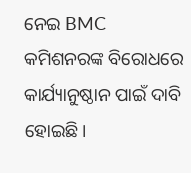ନେଇ BMC କମିଶନରଙ୍କ ବିରୋଧରେ କାର୍ଯ୍ୟାନୁଷ୍ଠାନ ପାଇଁ ଦାବି ହୋଇଛି।